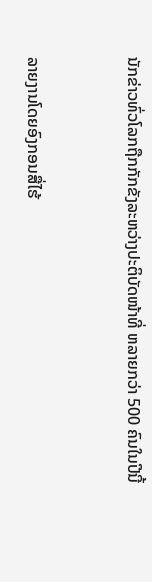ນັກຂ່າວທົ່ວໂລກຖືກກັກຂັງລະຫວ່າງປະຕິບັດໜ້າທີ່ ຫລາຍກວ່າ 500 ຄົນໃນປີນີ້


ລາຍງານໂດຍອົງກອນສື່ໄຮ້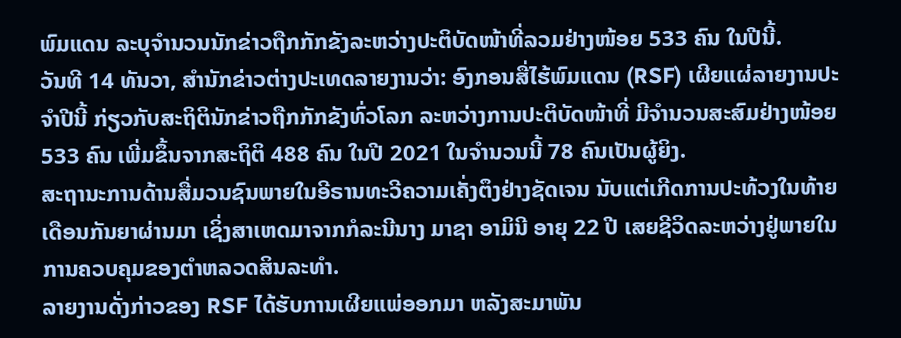ພົມແດນ ລະບຸຈຳນວນນັກຂ່າວຖືກກັກຂັງລະຫວ່າງປະຕິບັດໜ້າທີ່ລວມຢ່າງໜ້ອຍ 533 ຄົນ ໃນປີນີ້.
ວັນທີ 14 ທັນວາ, ສຳນັກຂ່າວຕ່າງປະເທດລາຍງານວ່າ: ອົງກອນສື່ໄຮ້ພົມແດນ (RSF) ເຜີຍແຜ່ລາຍງານປະຈຳປີນີ້ ກ່ຽວກັບສະຖິຕິນັກຂ່າວຖືກກັກຂັງທົ່ວໂລກ ລະຫວ່າງການປະຕິບັດໜ້າທີ່ ມີຈຳນວນສະສົມຢ່າງໜ້ອຍ 533 ຄົນ ເພີ່ມຂຶ້ນຈາກສະຖິຕິ 488 ຄົນ ໃນປີ 2021 ໃນຈຳນວນນີ້ 78 ຄົນເປັນຜູ້ຍິງ.
ສະຖານະການດ້ານສື່ມວນຊົນພາຍໃນອີຣານທະວີຄວາມເຄັ່ງຕຶງຢ່າງຊັດເຈນ ນັບແຕ່ເກີດການປະທ້ວງໃນທ້າຍເດືອນກັນຍາຜ່ານມາ ເຊິ່ງສາເຫດມາຈາກກໍລະນີນາງ ມາຊາ ອາມິນີ ອາຍຸ 22 ປີ ເສຍຊີວິດລະຫວ່າງຢູ່ພາຍໃນການຄວບຄຸມຂອງຕຳຫລວດສິນລະທຳ.
ລາຍງານດັ່ງກ່າວຂອງ RSF ໄດ້ຮັບການເຜີຍແພ່ອອກມາ ຫລັງສະມາພັນ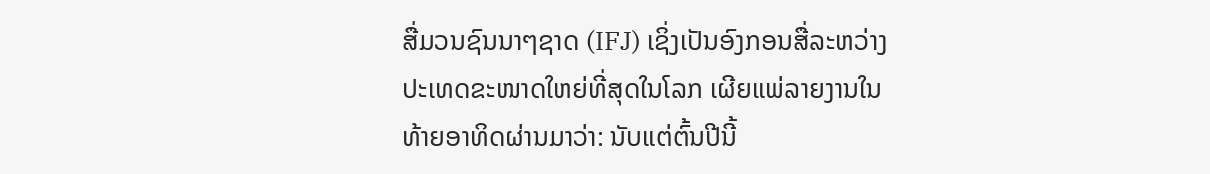ສື່ມວນຊົນນາໆຊາດ (IFJ) ເຊິ່ງເປັນອົງກອນສື່ລະຫວ່າງປະເທດຂະໜາດໃຫຍ່ທີ່ສຸດໃນໂລກ ເຜີຍແພ່ລາຍງານໃນທ້າຍອາທິດຜ່ານມາວ່າ: ນັບແຕ່ຕົ້ນປີນີ້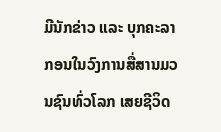ມີນັກຂ່າວ ແລະ ບຸກຄະລາກອນໃນວົງການສື່ສານມວນຊົນທົ່ວໂລກ ເສຍຊີວິດ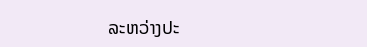ລະຫວ່າງປະ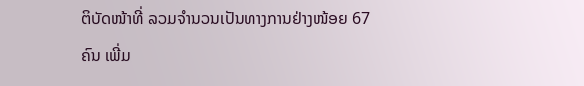ຕິບັດໜ້າທີ່ ລວມຈຳນວນເປັນທາງການຢ່າງໜ້ອຍ 67 ຄົນ ເພີ່ມ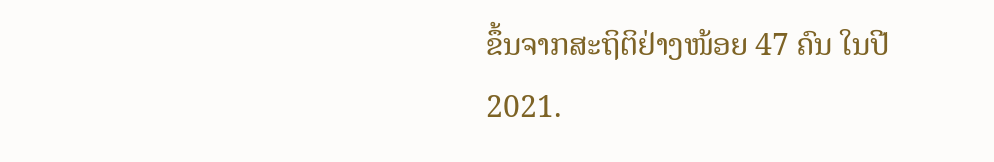ຂຶ້ນຈາກສະຖິຕິຢ່າງໜ້ອຍ 47 ຄົນ ໃນປີ 2021.